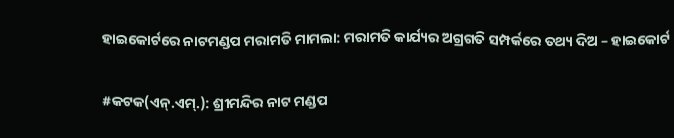ହାଇକୋର୍ଟରେ ନାଟମଣ୍ଡପ ମରାମତି ମାମଲା: ମରାମତି କାର୍ଯ୍ୟର ଅଗ୍ରଗତି ସମ୍ପର୍କରେ ତଥ୍ୟ ଦିଅ – ହାଇକୋର୍ଟ

#କଟକ(ଏନ୍.ଏମ୍.): ଶ୍ରୀମନ୍ଦିର ନାଟ ମଣ୍ଡପ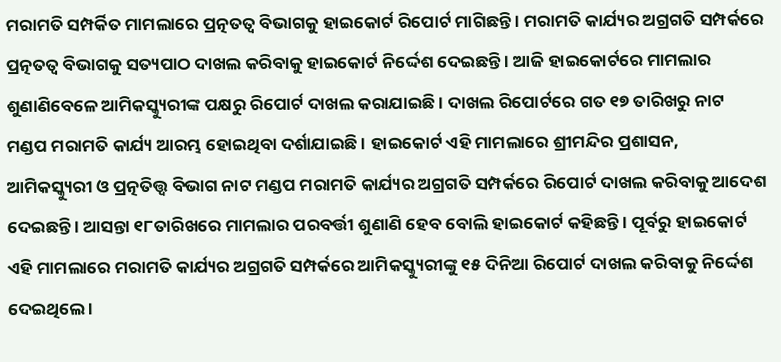ମରାମତି ସମ୍ପର୍କିତ ମାମଲାରେ ପ୍ରତ୍ନତତ୍ୱ ବିଭାଗକୁ ହାଇକୋର୍ଟ ରିପୋର୍ଟ ମାଗିଛନ୍ତି । ମରାମତି କାର୍ଯ୍ୟର ଅଗ୍ରଗତି ସମ୍ପର୍କରେ ପ୍ରତ୍ନତତ୍ୱ ବିଭାଗକୁ ସତ୍ୟପାଠ ଦାଖଲ କରିବାକୁ ହାଇକୋର୍ଟ ନିର୍ଦ୍ଦେଶ ଦେଇଛନ୍ତି । ଆଜି ହାଇକୋର୍ଟରେ ମାମଲାର ଶୁଣାଣିବେଳେ ଆମିକସ୍କ୍ୟୁରୀଙ୍କ ପକ୍ଷରୁ ରିପୋର୍ଟ ଦାଖଲ କରାଯାଇଛି । ଦାଖଲ ରିପୋର୍ଟରେ ଗତ ୧୭ ତାରିଖରୁ ନାଟ ମଣ୍ଡପ ମରାମତି କାର୍ଯ୍ୟ ଆରମ୍ଭ ହୋଇଥିବା ଦର୍ଶାଯାଇଛି । ହାଇକୋର୍ଟ ଏହି ମାମଲାରେ ଶ୍ରୀମନ୍ଦିର ପ୍ରଶାସନ, ଆମିକସ୍କ୍ୟୁରୀ ଓ ପ୍ରତ୍ନତିତ୍ତ୍ୱ ବିଭାଗ ନାଟ ମଣ୍ଡପ ମରାମତି କାର୍ଯ୍ୟର ଅଗ୍ରଗତି ସମ୍ପର୍କରେ ରିପୋର୍ଟ ଦାଖଲ କରିବାକୁ ଆଦେଶ ଦେଇଛନ୍ତି । ଆସନ୍ତା ୧୮ତାରିଖରେ ମାମଲାର ପରବର୍ତ୍ତୀ ଶୁଣାଣି ହେବ ବୋଲି ହାଇକୋର୍ଟ କହିଛନ୍ତି । ପୂର୍ବରୁ ହାଇକୋର୍ଟ ଏହି ମାମଲାରେ ମରାମତି କାର୍ଯ୍ୟର ଅଗ୍ରଗତି ସମ୍ପର୍କରେ ଆମିକସ୍କ୍ୟୁରୀଙ୍କୁ ୧୫ ଦିନିଆ ରିପୋର୍ଟ ଦାଖଲ କରିବାକୁ ନିର୍ଦ୍ଦେଶ ଦେଇଥିଲେ ।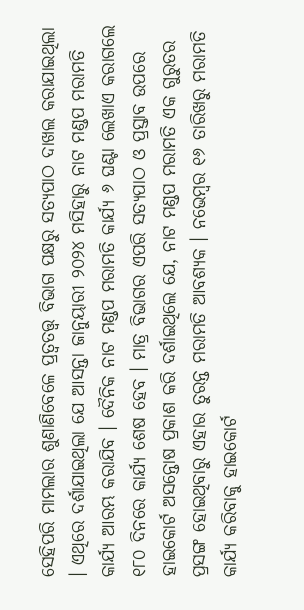ସେହିପରି ମାମଲାର ଶୁଣାଣିବେଳେ ପ୍ରତ୍ୱତତ୍ତ୍ୱ ବିଭାଗ ପକ୍ଷରୁ ସତ୍ୟପାଠ ଦାଖଲ କରାଯାଇଥିଲା । ଏଥିରେ ଦର୍ଶାଯାଇଥିଲା ଯେ ଆସନ୍ତା ଜାନୁୟାରୀ ୨୦୨୪ ମସିହାରୁ ନାଟ ମଣ୍ଡପ ମରାମତି କାର୍ଯ୍ୟ ଆରମ୍ଭ କରାଯିବ । ଦୈନିକ ନାଟ ମଣ୍ଡପ ମରାମତି କାର୍ଯ୍ୟ ୬ ଘଣ୍ଟା ଲେଖାଏ କରାଗଲେ ୧୮୦ ଦିନରେ କାର୍ଯ୍ୟ ଶେଷ ହେବ । ମାତ୍ର ବିଭାଗର ଏପରି ସତ୍ୟପାଠ ଓ ପ୍ରସ୍ତାବ ଉପରେ ହାଇକୋର୍ଟ ଅସନ୍ତୋଷ ପ୍ରକାଶ କରି ଦର୍ଶାଇଥିଲେ ଯେ, ନାଟ ମଣ୍ଡପ ମରାମତି ଏକ ଗୁରୁତର ପ୍ରସଙ୍ଗ ହୋଇଥିବାରୁ ଏହାର ତୁରନ୍ତ ମରାମତି ଆବଶ୍ୟକ । ନଭେମ୍ବର ୧୬ ତାରିଖରୁ ମରାମତି କାର୍ଯ୍ୟ କରିବାକୁ ହାଇକୋର୍ଟ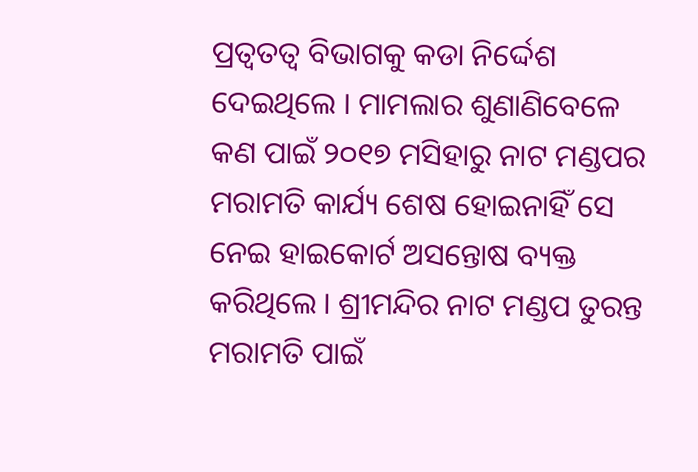ପ୍ରତ୍ୱତତ୍ୱ ବିଭାଗକୁ କଡା ନିର୍ଦ୍ଦେଶ ଦେଇଥିଲେ । ମାମଲାର ଶୁଣାଣିବେଳେ କଣ ପାଇଁ ୨୦୧୭ ମସିହାରୁ ନାଟ ମଣ୍ଡପର ମରାମତି କାର୍ଯ୍ୟ ଶେଷ ହୋଇନାହିଁ ସେ ନେଇ ହାଇକୋର୍ଟ ଅସନ୍ତୋଷ ବ୍ୟକ୍ତ କରିଥିଲେ । ଶ୍ରୀମନ୍ଦିର ନାଟ ମଣ୍ଡପ ତୁରନ୍ତ ମରାମତି ପାଇଁ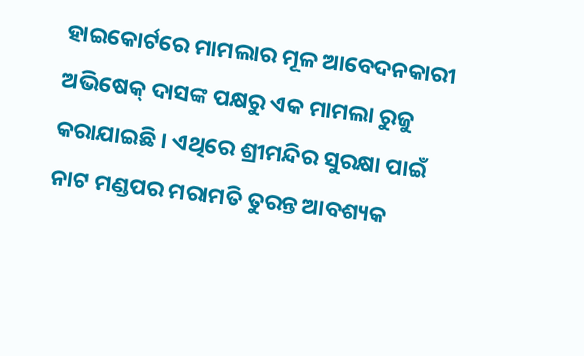ହାଇକୋର୍ଟରେ ମାମଲାର ମୂଳ ଆବେଦନକାରୀ ଅଭିଷେକ୍ ଦାସଙ୍କ ପକ୍ଷରୁ ଏକ ମାମଲା ରୁଜୁ କରାଯାଇଛି । ଏଥିରେ ଶ୍ରୀମନ୍ଦିର ସୁରକ୍ଷା ପାଇଁ ନାଟ ମଣ୍ଡପର ମରାମତି ତୁରନ୍ତ ଆବଶ୍ୟକ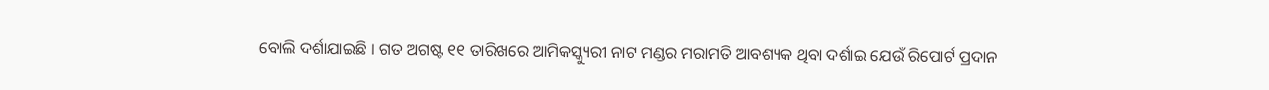ବୋଲି ଦର୍ଶାଯାଇଛି । ଗତ ଅଗଷ୍ଟ ୧୧ ତାରିଖରେ ଆମିକସ୍କ୍ୟୁରୀ ନାଟ ମଣ୍ଡର ମରାମତି ଆବଶ୍ୟକ ଥିବା ଦର୍ଶାଇ ଯେଉଁ ରିପୋର୍ଟ ପ୍ରଦାନ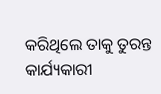କରିଥିଲେ ତାକୁ ତୁରନ୍ତ କାର୍ଯ୍ୟକାରୀ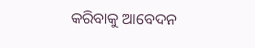କରିବାକୁ ଆବେଦନ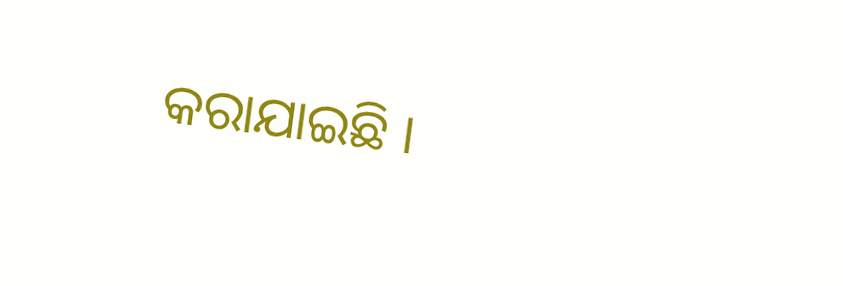କରାଯାଇଛି ।